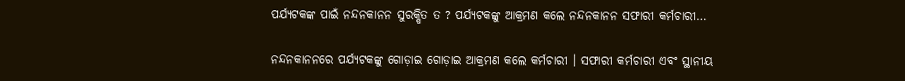ପର୍ଯ୍ୟଟକଙ୍କ ପାଇଁ ନନ୍ଦନକାନନ ସୁରକ୍ଷିତ ତ ? ପର୍ଯ୍ୟଟକଙ୍କୁ ଆକ୍ରମଣ କଲେ ନନ୍ଦନକାନନ ସଫାରୀ କର୍ମଚାରୀ…

ନନ୍ଦନକାନନରେ ପର୍ଯ୍ୟଟକଙ୍କୁ ଗୋଡ଼ାଇ ଗୋଡ଼ାଇ ଆକ୍ରମଣ କଲେ କର୍ମଚାରୀ । ସଫାରୀ କର୍ମଚାରୀ ଏବଂ ସ୍ଥାନୀୟ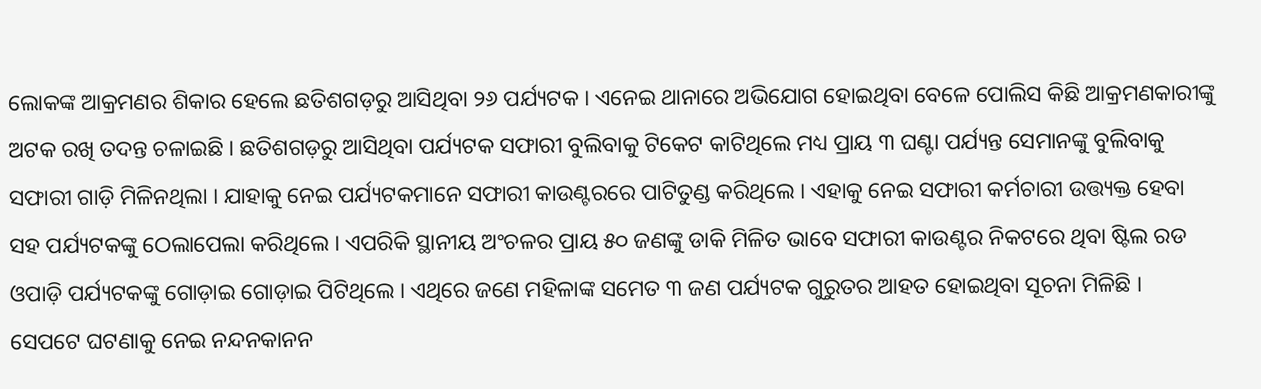ଲୋକଙ୍କ ଆକ୍ରମଣର ଶିକାର ହେଲେ ଛତିଶଗଡ଼ରୁ ଆସିଥିବା ୨୬ ପର୍ଯ୍ୟଟକ । ଏନେଇ ଥାନାରେ ଅଭିଯୋଗ ହୋଇଥିବା ବେଳେ ପୋଲିସ କିଛି ଆକ୍ରମଣକାରୀଙ୍କୁ ଅଟକ ରଖି ତଦନ୍ତ ଚଳାଇଛି । ଛତିଶଗଡ଼ରୁ ଆସିଥିବା ପର୍ଯ୍ୟଟକ ସଫାରୀ ବୁଲିବାକୁ ଟିକେଟ କାଟିଥିଲେ ମଧ୍ୟ ପ୍ରାୟ ୩ ଘଣ୍ଟା ପର୍ଯ୍ୟନ୍ତ ସେମାନଙ୍କୁ ବୁଲିବାକୁ ସଫାରୀ ଗାଡ଼ି ମିଳିନଥିଲା । ଯାହାକୁ ନେଇ ପର୍ଯ୍ୟଟକମାନେ ସଫାରୀ କାଉଣ୍ଟରରେ ପାଟିତୁଣ୍ଡ କରିଥିଲେ । ଏହାକୁ ନେଇ ସଫାରୀ କର୍ମଚାରୀ ଉତ୍ତ୍ୟକ୍ତ ହେବା ସହ ପର୍ଯ୍ୟଟକଙ୍କୁ ଠେଲାପେଲା କରିଥିଲେ । ଏପରିକି ସ୍ଥାନୀୟ ଅଂଚଳର ପ୍ରାୟ ୫୦ ଜଣଙ୍କୁ ଡାକି ମିଳିତ ଭାବେ ସଫାରୀ କାଉଣ୍ଟର ନିକଟରେ ଥିବା ଷ୍ଟିଲ ରଡ ଓପାଡ଼ି ପର୍ଯ୍ୟଟକଙ୍କୁ ଗୋଡ଼ାଇ ଗୋଡ଼ାଇ ପିଟିଥିଲେ । ଏଥିରେ ଜଣେ ମହିଳାଙ୍କ ସମେତ ୩ ଜଣ ପର୍ଯ୍ୟଟକ ଗୁରୁତର ଆହତ ହୋଇଥିବା ସୂଚନା ମିଳିଛି ।
ସେପଟେ ଘଟଣାକୁ ନେଇ ନନ୍ଦନକାନନ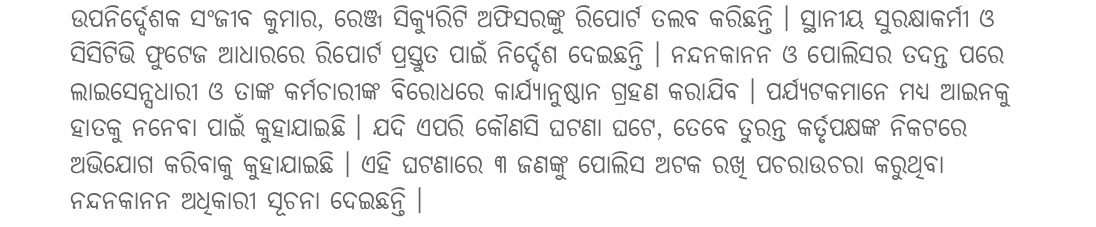ଉପନିର୍ଦ୍ଦେଶକ ସଂଜୀବ କୁମାର, ରେଞ୍ଜ ସିକ୍ୟୁରିଟି ଅଫିସରଙ୍କୁ ରିପୋର୍ଟ ତଲବ କରିଛନ୍ତି । ସ୍ଥାନୀୟ ସୁରକ୍ଷାକର୍ମୀ ଓ ସିସିଟିଭି ଫୁଟେଜ ଆଧାରରେ ରିପୋର୍ଟ ପ୍ରସ୍ତୁତ ପାଇଁ ନିର୍ଦ୍ଦେଶ ଦେଇଛନ୍ତି । ନନ୍ଦନକାନନ ଓ ପୋଲିସର ତଦନ୍ତ ପରେ ଲାଇସେନ୍ସଧାରୀ ଓ ତାଙ୍କ କର୍ମଚାରୀଙ୍କ ବିରୋଧରେ କାର୍ଯ୍ୟାନୁଷ୍ଠାନ ଗ୍ରହଣ କରାଯିବ । ପର୍ଯ୍ୟଟକମାନେ ମଧ୍ୟ ଆଇନକୁ ହାତକୁ ନନେବା ପାଇଁ କୁହାଯାଇଛି । ଯଦି ଏପରି କୌଣସି ଘଟଣା ଘଟେ, ତେବେ ତୁରନ୍ତ କର୍ତୃପକ୍ଷଙ୍କ ନିକଟରେ ଅଭିଯୋଗ କରିବାକୁ କୁହାଯାଇଛି । ଏହି ଘଟଣାରେ ୩ ଜଣଙ୍କୁ ପୋଲିସ ଅଟକ ରଖି ପଚରାଉଚରା କରୁଥିବା ନନ୍ଦନକାନନ ଅଧିକାରୀ ସୂଚନା ଦେଇଛନ୍ତି ।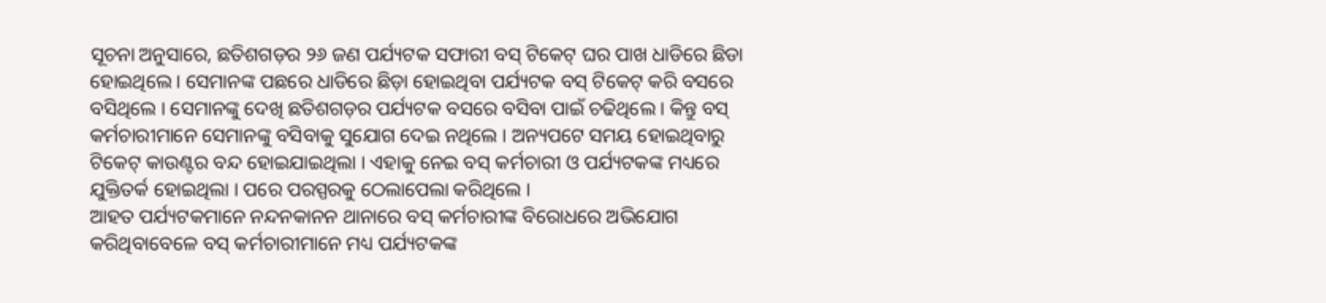ସୂଚନା ଅନୁସାରେ, ଛତିଶଗଡ଼ର ୨୬ ଜଣ ପର୍ଯ୍ୟଟକ ସଫାରୀ ବସ୍ ଟିକେଟ୍ ଘର ପାଖ ଧାଡିରେ ଛିଡା ହୋଇଥିଲେ । ସେମାନଙ୍କ ପଛରେ ଧାଡିରେ ଛିଡ଼ା ହୋଇଥିବା ପର୍ଯ୍ୟଟକ ବସ୍ ଟିକେଟ୍ କରି ବସରେ ବସିଥିଲେ । ସେମାନଙ୍କୁ ଦେଖି ଛତିଶଗଡ଼ର ପର୍ଯ୍ୟଟକ ବସରେ ବସିବା ପାଇଁ ଚଢିଥିଲେ । କିନ୍ତୁ ବସ୍ କର୍ମଚାରୀମାନେ ସେମାନଙ୍କୁ ବସିବାକୁ ସୁଯୋଗ ଦେଇ ନଥିଲେ । ଅନ୍ୟପଟେ ସମୟ ହୋଇଥିବାରୁ ଟିକେଟ୍ କାଉଣ୍ଟର ବନ୍ଦ ହୋଇଯାଇଥିଲା । ଏହାକୁ ନେଇ ବସ୍ କର୍ମଚାରୀ ଓ ପର୍ଯ୍ୟଟକଙ୍କ ମଧ୍ୟରେ ଯୁକ୍ତିତର୍କ ହୋଇଥିଲା । ପରେ ପରସ୍ପରକୁ ଠେଲାପେଲା କରିଥିଲେ ।
ଆହତ ପର୍ଯ୍ୟଟକମାନେ ନନ୍ଦନକାନନ ଥାନାରେ ବସ୍ କର୍ମଚାରୀଙ୍କ ବିରୋଧରେ ଅଭିଯୋଗ କରିଥିବାବେଳେ ବସ୍ କର୍ମଚାରୀମାନେ ମଧ୍ୟ ପର୍ଯ୍ୟଟକଙ୍କ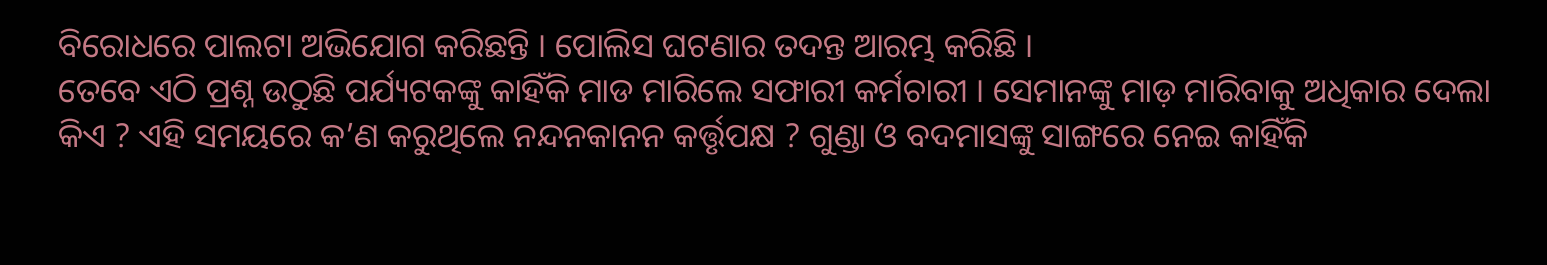ବିରୋଧରେ ପାଲଟା ଅଭିଯୋଗ କରିଛନ୍ତି । ପୋଲିସ ଘଟଣାର ତଦନ୍ତ ଆରମ୍ଭ କରିଛି ।
ତେବେ ଏଠି ପ୍ରଶ୍ନ ଉଠୁଛି ପର୍ଯ୍ୟଟକଙ୍କୁ କାହିଁକି ମାଡ ମାରିଲେ ସଫାରୀ କର୍ମଚାରୀ । ସେମାନଙ୍କୁ ମାଡ଼ ମାରିବାକୁ ଅଧିକାର ଦେଲା କିଏ ? ଏହି ସମୟରେ କ’ଣ କରୁଥିଲେ ନନ୍ଦନକାନନ କର୍ତ୍ତୃପକ୍ଷ ? ଗୁଣ୍ଡା ଓ ବଦମାସଙ୍କୁ ସାଙ୍ଗରେ ନେଇ କାହିଁକି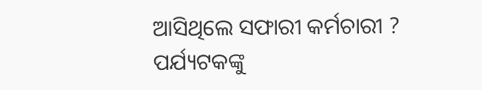ଆସିଥିଲେ ସଫାରୀ କର୍ମଚାରୀ ? ପର୍ଯ୍ୟଟକଙ୍କୁ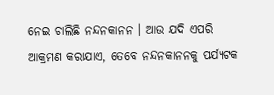ନେଇ ଚାଲିଛି ନନ୍ଦନକାନନ । ଆଉ ଯଦି ଏପରି ଆକ୍ରମଣ କରାଯାଏ, ତେବେ ନନ୍ଦନକାନନକୁ ପର୍ଯ୍ୟଟକ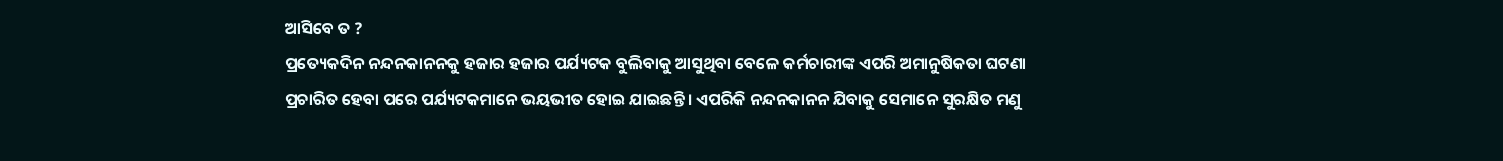ଆସିବେ ତ ?
ପ୍ରତ୍ୟେକଦିନ ନନ୍ଦନକାନନକୁ ହଜାର ହଜାର ପର୍ଯ୍ୟଟକ ବୁଲିବାକୁ ଆସୁଥିବା ବେଳେ କର୍ମଚାରୀଙ୍କ ଏପରି ଅମାନୁଷିକତା ଘଟଣା ପ୍ରଚାରିତ ହେବା ପରେ ପର୍ଯ୍ୟଟକମାନେ ଭୟଭୀତ ହୋଇ ଯାଇଛନ୍ତି । ଏପରିକି ନନ୍ଦନକାନନ ଯିବାକୁ ସେମାନେ ସୁରକ୍ଷିତ ମଣୁ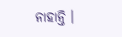ନାହାନ୍ତି ।